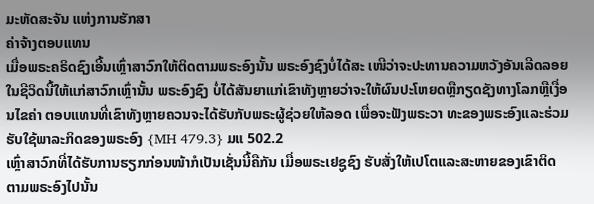ມະຫັດສະຈັນ ແຫ່ງການຮັກສາ
ຄ່າຈ້າງຕອບແທນ
ເມື່ອພຣະຄຣິດຊົງເອີ້ນເຫຼົ່າສາວົກໃຫ້ຕິດຕາມພຣະອົງນັ້ນ ພຣະອົງຊົງບໍ່ໄດ້ສະ ເໜີວ່າຈະປະທານຄວາມຫວັງອັນເລີດລອຍໃນຊີວິດນີ້ໃຫ້ແກ່ສາວົກເຫຼົ່ານັ້ນ ພຣະອົງຊົງ ບໍ່ໄດ້ສັນຍາແກ່ເຂົາທັງຫຼາຍວ່າຈະໃຫ້ຜົນປະໂຫຍດຫຼືກຽດຊັງທາງໂລກຫຼືເງື່ອນໄຂຄ່າ ຕອບແທນທີ່ເຂົາທັງຫຼາຍຄວນຈະໄດ້ຮັບກັບພຣະຜູ້ຊ່ວຍໃຫ້ລອດ ເພື່ອຈະຟັງພຣະວາ ທະຂອງພຣະອົງແລະຮ່ວມຮັບໃຊ້ພາລະກິດຂອງພຣະອົງ {MH 479.3} ມແ 502.2
ເຫຼົ່າສາວົກທີ່ໄດ້ຮັບການຮຽກກ່ອນໜ້າກໍເປັນເຊັ່ນນີ້ຄືກັນ ເມື່ອພຣະເຢຊູຊົງ ຮັບສັ່ງໃຫ້ເປໂຕແລະສະຫາຍຂອງເຂົາຕິດຕາມພຣະອົງໄປນັ້ນ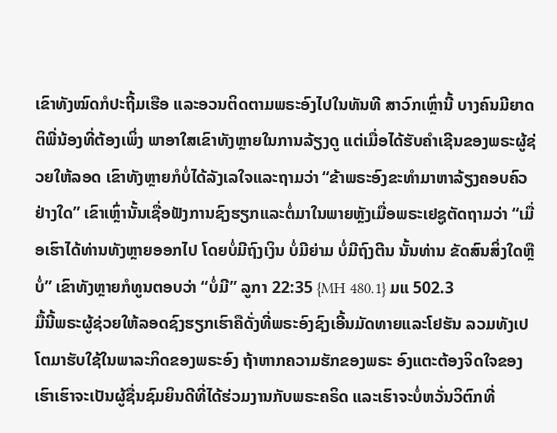ເຂົາທັງໝົດກໍປະຖີ້ມເຮືອ ແລະອວນຕິດຕາມພຣະອົງໄປໃນທັນທີ ສາວົກເຫຼົ່ານີ້ ບາງຄົນມີຍາດຕິພີ່ນ້ອງທີ່ຕ້ອງເພິ່ງ ພາອາໃສເຂົາທັງຫຼາຍໃນການລ້ຽງດູ ແຕ່ເມື່ອໄດ້ຮັບຄຳເຊີນຂອງພຣະຜູ້ຊ່ວຍໃຫ້ລອດ ເຂົາທັງຫຼາຍກໍບໍ່ໄດ້ລັງເລໃຈແລະຖາມວ່າ “ຂ້າພຣະອົງຂະທຳມາຫາລ້ຽງຄອບຄົວຢ່າງໃດ” ເຂົາເຫຼົ່ານັ້ນເຊື່ອຟັງການຊົງຮຽກແລະຕໍ່ມາໃນພາຍຫຼັງເມື່ອພຣະເຢຊູຕັດຖາມວ່າ “ເມື່ອເຮົາໄດ້ທ່ານທັງຫຼາຍອອກໄປ ໂດຍບໍ່ມີຖົງເງິນ ບໍ່ມີຍ່າມ ບໍ່ມີຖົງຕີນ ນັ້ນທ່ານ ຂັດສົນສິ່ງໃດຫຼືບໍ່” ເຂົາທັງຫຼາຍກໍທູນຕອບວ່າ “ບໍ່ມີ” ລູກາ 22:35 {MH 480.1} ມແ 502.3
ມື້ນີ້ພຣະຜູ້ຊ່ວຍໃຫ້ລອດຊົງຮຽກເຮົາຄືດັ່ງທີ່ພຣະອົງຊົງເອີ້ນມັດທາຍແລະໂຢຮັນ ລວມທັງເປໂຕມາຮັບໃຊ້ໃນພາລະກິດຂອງພຣະອົງ ຖ້າຫາກຄວາມຮັກຂອງພຣະ ອົງແຕະຕ້ອງຈິດໃຈຂອງເຮົາເຮົາຈະເປັນຜູ້ຊື່ນຊົມຍິນດີທີ່ໄດ້ຮ່ວມງານກັບພຣະຄຣິດ ແລະເຮົາຈະບໍ່ຫວັ່ນວິຕົກທີ່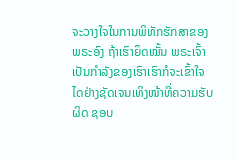ຈະວາງໃຈໃນການພິທັກຮັກສາຂອງພຣະອົງ ຖ້າເຮົາຍຶດໝັ້ນ ພຣະເຈົ້າເປັນກຳລັງຂອງເຮົາເຮົາກໍຈະເຂົ້າໃຈໄດຢ່າງຊັດເຈນເທິງໜ້າທີ່ຄວາມຮັບຜິດ ຊອບ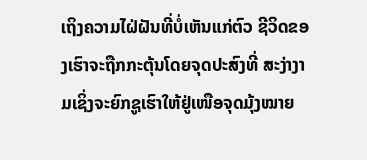ເຖິງຄວາມໄຝ່ຝັນທີ່ບໍ່ເຫັນແກ່ຕົວ ຊີວິດຂອງເຮົາຈະຖືກກະຕຸ້ນໂດຍຈຸດປະສົງທີ່ ສະງ່າງາມເຊິ່ງຈະຍົກຊູເຮົາໃຫ້ຢູ່ເໜືອຈຸດມຸ້ງໝາຍ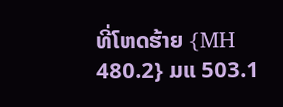ທີ່ໂຫດຮ້າຍ {MH 480.2} ມແ 503.1